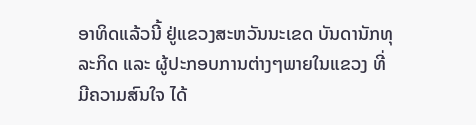ອາທິດແລ້ວນີ້ ຢູ່ແຂວງສະຫວັນນະເຂດ ບັນດານັກທຸລະກິດ ແລະ ຜູ້ປະກອບການຕ່າງໆພາຍໃນແຂວງ ທີ່ມີຄວາມສົນໃຈ ໄດ້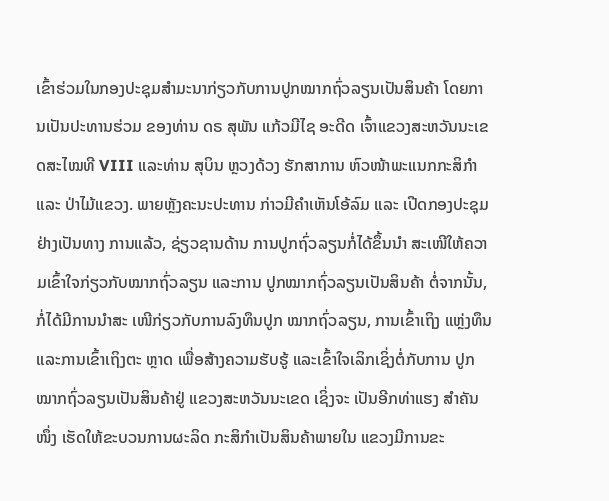ເຂົ້າຮ່ວມໃນກອງປະຊຸມສຳມະນາກ່ຽວກັບການປູກໝາກຖົ່ວລຽນເປັນສິນຄ້າ ໂດຍການເປັນປະທານຮ່ວມ ຂອງທ່ານ ດຣ ສຸພັນ ແກ້ວມີໄຊ ອະດີດ ເຈົ້າແຂວງສະຫວັນນະເຂດສະໄໝທີ VIII ແລະທ່ານ ສຸບິນ ຫຼວງດ້ວງ ຮັກສາການ ຫົວໜ້າພະແນກກະສິກຳ ແລະ ປ່າໄມ້ແຂວງ. ພາຍຫຼັງຄະນະປະທານ ກ່າວມີຄຳເຫັນໂອ້ລົມ ແລະ ເປີດກອງປະຊຸມຢ່າງເປັນທາງ ການແລ້ວ, ຊ່ຽວຊານດ້ານ ການປູກຖົ່ວລຽນກໍ່ໄດ້ຂຶ້ນນຳ ສະເໜີໃຫ້ຄວາມເຂົ້າໃຈກ່ຽວກັບໝາກຖົ່ວລຽນ ແລະການ ປູກໝາກຖົ່ວລຽນເປັນສິນຄ້າ ຕໍ່ຈາກນັ້ນ, ກໍ່ໄດ້ມີການນຳສະ ເໜີກ່ຽວກັບການລົງທຶນປູກ ໝາກຖົ່ວລຽນ, ການເຂົ້າເຖິງ ແຫຼ່ງທຶນ ແລະການເຂົ້າເຖິງຕະ ຫຼາດ ເພື່ອສ້າງຄວາມຮັບຮູ້ ແລະເຂົ້າໃຈເລິກເຊິ່ງຕໍ່ກັບການ ປູກໝາກຖົ່ວລຽນເປັນສິນຄ້າຢູ່ ແຂວງສະຫວັນນະເຂດ ເຊິ່ງຈະ ເປັນອີກທ່າແຮງ ສຳຄັນໜຶ່ງ ເຮັດໃຫ້ຂະບວນການຜະລິດ ກະສິກຳເປັນສິນຄ້າພາຍໃນ ແຂວງມີການຂະ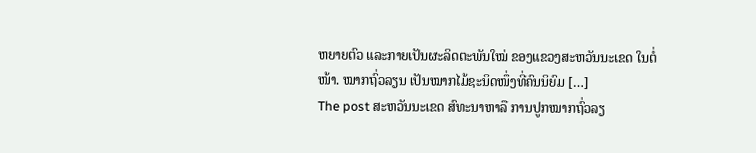ຫຍາຍຕົວ ແລະກາຍເປັນຜະລິດຕະພັນໃໝ່ ຂອງແຂວງສະຫວັນນະເຂດ ໃນຕໍ່ໜ້າ. ໝາກຖົ່ວລຽນ ເປັນໝາກໄມ້ຊະນິດໜຶ່ງທີ່ຄົນນິຍົມ […]
The post ສະຫວັນນະເຂດ ສົທະນາຫາລື ການປູກໝາກຖົ່ວລຽ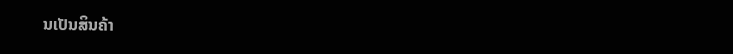ນເປັນສິນຄ້າ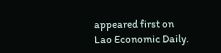appeared first on Lao Economic Daily.